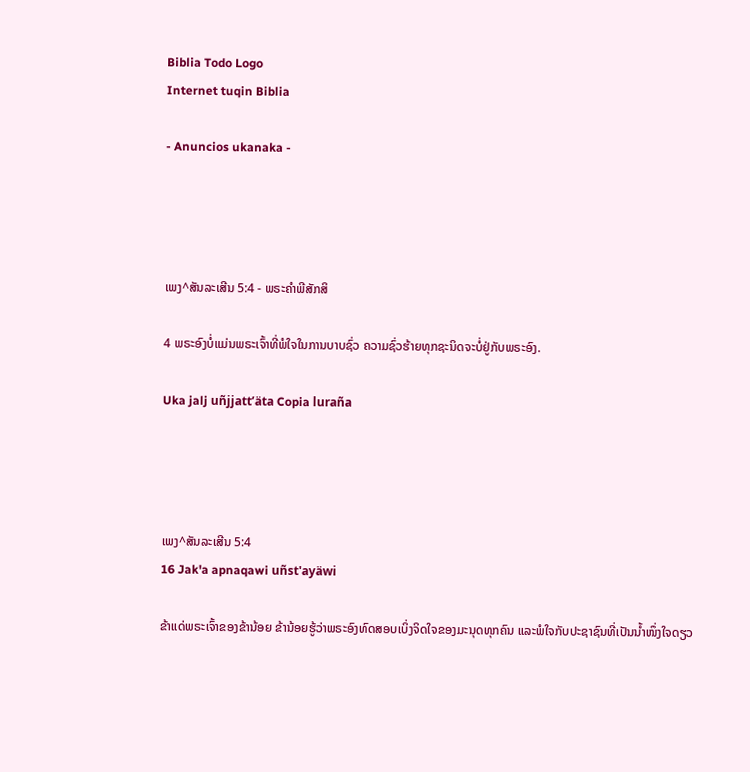Biblia Todo Logo
Internet tuqin Biblia

- Anuncios ukanaka -




ເພງ^ສັນລະເສີນ 5:4 - ພຣະຄຳພີສັກສິ

4 ພຣະອົງບໍ່ແມ່ນພຣະເຈົ້າທີ່ພໍໃຈໃນການບາບຊົ່ວ ຄວາມຊົ່ວຮ້າຍທຸກຊະນິດຈະບໍ່ຢູ່ກັບພຣະອົງ.

Uka jalj uñjjattʼäta Copia luraña




ເພງ^ສັນລະເສີນ 5:4
16 Jak'a apnaqawi uñst'ayäwi

ຂ້າແດ່ພຣະເຈົ້າຂອງຂ້ານ້ອຍ ຂ້ານ້ອຍຮູ້ວ່າພຣະອົງທົດສອບເບິ່ງຈິດໃຈຂອງມະນຸດທຸກຄົນ ແລະພໍໃຈກັບປະຊາຊົນທີ່ເປັນນໍ້າໜຶ່ງໃຈດຽວ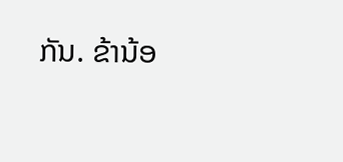ກັນ. ຂ້ານ້ອ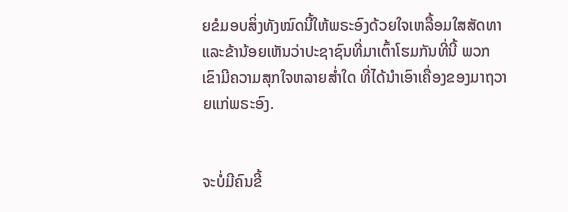ຍຂໍມອບສິ່ງທັງໝົດນີ້ໃຫ້ພຣະອົງດ້ວຍໃຈເຫລື້ອມໃສສັດທາ ແລະຂ້ານ້ອຍເຫັນວ່າປະຊາຊົນທີ່ມາເຕົ້າໂຮມກັນທີ່ນີ້ ພວກເຂົາມີຄວາມສຸກໃຈຫລາຍສໍ່າໃດ ທີ່ໄດ້ນຳເອົາເຄື່ອງຂອງມາຖວາຍແກ່ພຣະອົງ.


ຈະບໍ່ມີຄົນຂີ້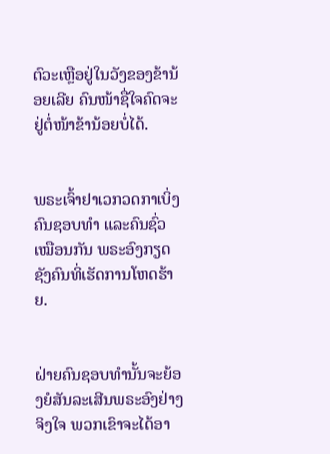ຕົວະເຫຼືອຢູ່ໃນວັງຂອງຂ້ານ້ອຍເລີຍ ຄົນໜ້າຊື່ໃຈຄົດຈະຢູ່ຕໍ່ໜ້າຂ້ານ້ອຍບໍ່ໄດ້.


ພຣະເຈົ້າຢາເວກວດກາເບິ່ງຄົນຊອບທຳ ແລະຄົນຊົ່ວເໝືອນກັນ ພຣະອົງກຽດຊັງຄົນທິ່ເຮັດການໂຫດຮ້າຍ.


ຝ່າຍຄົນຊອບທຳນັ້ນຈະຍ້ອງຍໍສັນລະເສີນພຣະອົງຢ່າງຈິງໃຈ ພວກເຂົາຈະໄດ້ອາ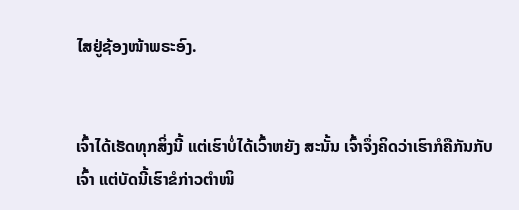ໄສຢູ່ຊ້ອງໜ້າພຣະອົງ.


ເຈົ້າໄດ້ເຮັດທຸກສິ່ງນີ້ ແຕ່ເຮົາບໍ່ໄດ້ເວົ້າຫຍັງ ສະນັ້ນ ເຈົ້າຈຶ່ງຄິດວ່າເຮົາກໍຄືກັນກັບເຈົ້າ ແຕ່ບັດນີ້ເຮົາຂໍກ່າວຕຳໜິ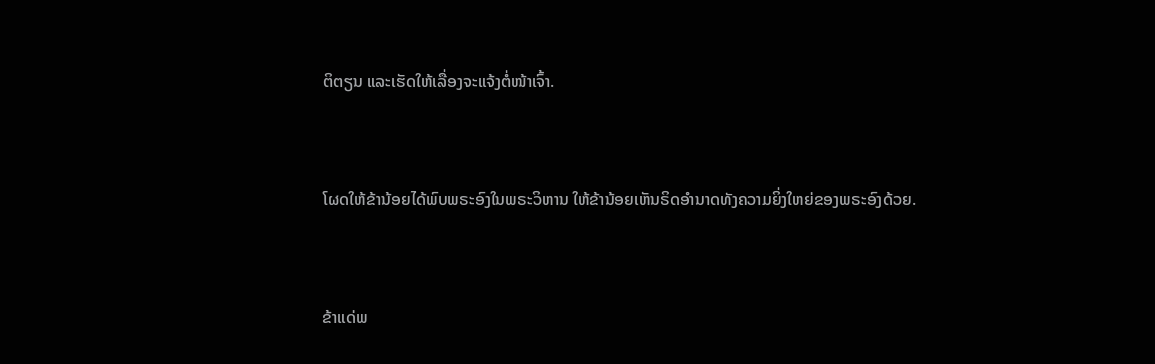ຕິຕຽນ ແລະເຮັດໃຫ້ເລື່ອງຈະແຈ້ງຕໍ່ໜ້າເຈົ້າ.


ໂຜດໃຫ້ຂ້ານ້ອຍໄດ້ພົບພຣະອົງໃນພຣະວິຫານ ໃຫ້ຂ້ານ້ອຍເຫັນຣິດອຳນາດທັງຄວາມຍິ່ງໃຫຍ່ຂອງພຣະອົງດ້ວຍ.


ຂ້າແດ່ພ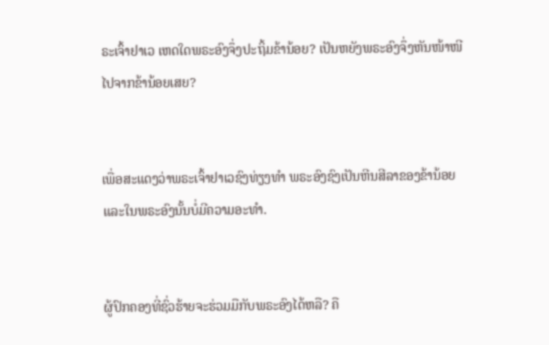ຣະເຈົ້າຢາເວ ເຫດໃດພຣະອົງຈຶ່ງປະຖິ້ມຂ້ານ້ອຍ? ເປັນຫຍັງພຣະອົງຈຶ່ງຫັນໜ້າໜີໄປຈາກຂ້ານ້ອຍເສຍ?


ເພື່ອສະແດງວ່າພຣະເຈົ້າຢາເວຊົງທ່ຽງທຳ ພຣະອົງຊົງເປັນຫີນສີລາຂອງຂ້ານ້ອຍ ແລະໃນພຣະອົງນັ້ນບໍ່ມີຄວາມອະທຳ.


ຜູ້ປົກຄອງທີ່ຊົ່ວຮ້າຍຈະຮ່ວມມືກັບພຣະອົງໄດ້ຫລື? ຄື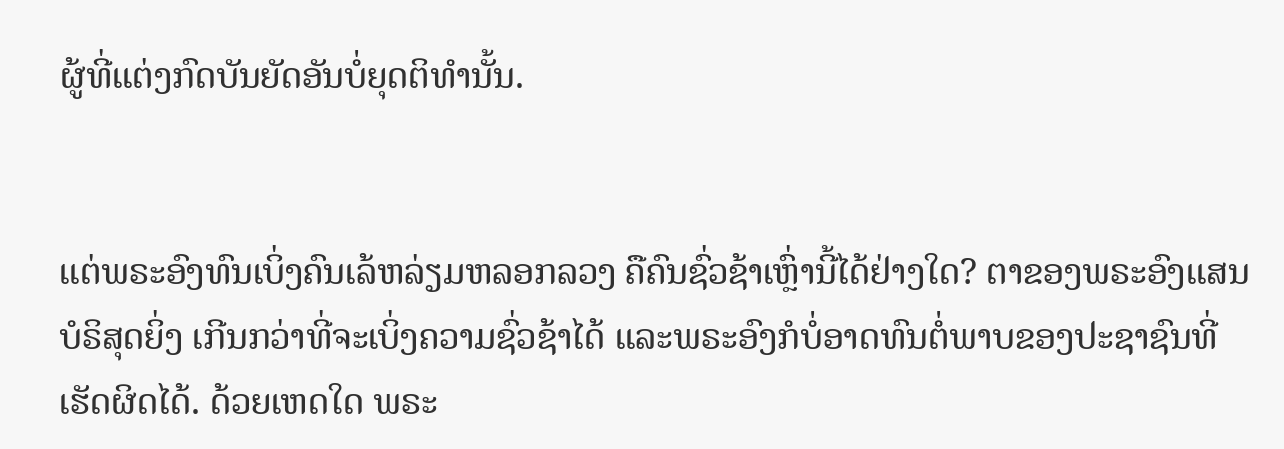ຜູ້ທີ່ແຕ່ງກົດບັນຍັດອັນບໍ່ຍຸດຕິທຳນັ້ນ.


ແຕ່ພຣະອົງທົນເບິ່ງຄົນເລ້ຫລ່ຽມຫລອກລວງ ຄືຄົນຊົ່ວຊ້າເຫຼົ່ານີ້ໄດ້ຢ່າງໃດ? ຕາຂອງພຣະອົງແສນບໍຣິສຸດຍິ່ງ ເກີນກວ່າທີ່ຈະເບິ່ງຄວາມຊົ່ວຊ້າໄດ້ ແລະພຣະອົງກໍບໍ່ອາດທົນຕໍ່ພາບຂອງປະຊາຊົນທີ່ເຮັດຜິດໄດ້. ດ້ວຍເຫດໃດ ພຣະ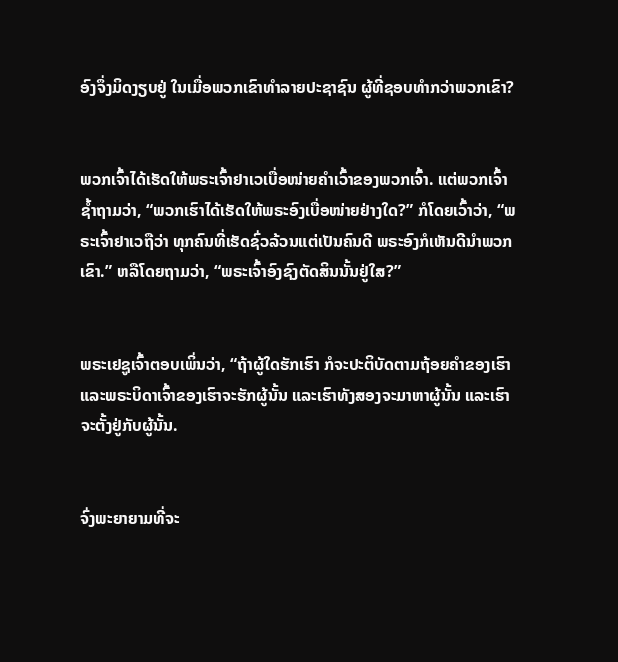ອົງຈຶ່ງມິດງຽບຢູ່ ໃນເມື່ອພວກເຂົາທຳລາຍປະຊາຊົນ ຜູ້ທີ່ຊອບທຳກວ່າພວກເຂົາ?


ພວກເຈົ້າໄດ້ເຮັດໃຫ້ພຣະເຈົ້າຢາເວເບື່ອໜ່າຍຄຳເວົ້າຂອງພວກເຈົ້າ. ແຕ່ພວກເຈົ້າຊໍ້າຖາມວ່າ, “ພວກເຮົາໄດ້ເຮັດໃຫ້ພຣະອົງເບື່ອໜ່າຍຢ່າງໃດ?” ກໍໂດຍເວົ້າວ່າ, “ພຣະເຈົ້າຢາເວຖືວ່າ ທຸກຄົນທີ່ເຮັດຊົ່ວລ້ວນແຕ່ເປັນຄົນດີ ພຣະອົງກໍເຫັນດີນຳພວກເຂົາ.” ຫລືໂດຍຖາມວ່າ, “ພຣະເຈົ້າອົງຊົງຕັດສິນນັ້ນຢູ່ໃສ?”


ພຣະເຢຊູເຈົ້າຕອບເພິ່ນວ່າ, “ຖ້າຜູ້ໃດຮັກເຮົາ ກໍຈະປະຕິບັດຕາມຖ້ອຍຄຳຂອງເຮົາ ແລະພຣະບິດາເຈົ້າຂອງເຮົາຈະຮັກຜູ້ນັ້ນ ແລະເຮົາທັງສອງຈະມາຫາຜູ້ນັ້ນ ແລະເຮົາຈະຕັ້ງຢູ່ກັບຜູ້ນັ້ນ.


ຈົ່ງພະຍາຍາມທີ່ຈະ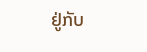ຢູ່ກັບ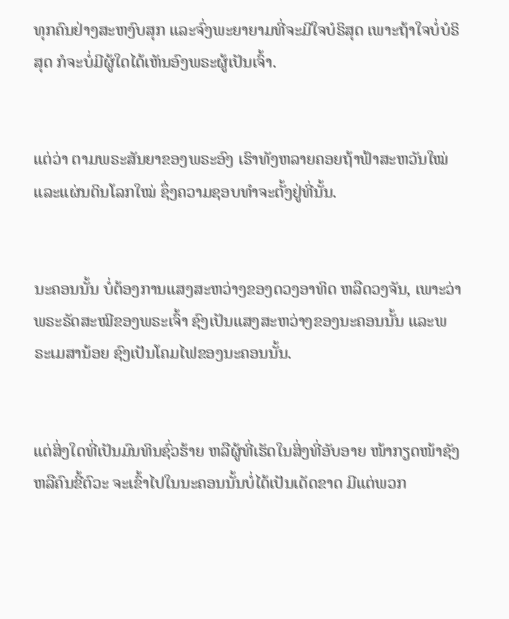ທຸກຄົນຢ່າງສະຫງົບສຸກ ແລະຈົ່ງພະຍາຍາມທີ່ຈະມີໃຈບໍຣິສຸດ ເພາະຖ້າໃຈບໍ່ບໍຣິສຸດ ກໍຈະບໍ່ມີຜູ້ໃດໄດ້ເຫັນອົງພຣະຜູ້ເປັນເຈົ້າ.


ແຕ່ວ່າ ຕາມພຣະສັນຍາຂອງພຣະອົງ ເຮົາທັງຫລາຍຄອຍຖ້າຟ້າສະຫວັນໃໝ່ແລະແຜ່ນດິນໂລກໃໝ່ ຊຶ່ງຄວາມຊອບທຳຈະຕັ້ງຢູ່ທີ່ນັ້ນ.


ນະຄອນນັ້ນ ບໍ່ຕ້ອງການແສງສະຫວ່າງຂອງດວງອາທິດ ຫລືດວງຈັນ, ເພາະວ່າພຣະຣັດສະໝີຂອງພຣະເຈົ້າ ຊົງເປັນແສງສະຫວ່າງຂອງນະຄອນນັ້ນ ແລະພຣະເມສານ້ອຍ ຊົງເປັນໂຄມໄຟຂອງນະຄອນນັ້ນ.


ແຕ່ສິ່ງໃດທີ່ເປັນມົນທິນຊົ່ວຮ້າຍ ຫລືຜູ້ທີ່ເຮັດໃນສິ່ງທີ່ອັບອາຍ ໜ້າກຽດໜ້າຊັງ ຫລືຄົນຂີ້ຕົວະ ຈະເຂົ້າໄປໃນນະຄອນນັ້ນບໍ່ໄດ້ເປັນເດັດຂາດ ມີແຕ່ພວກ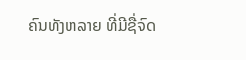ຄົນທັງຫລາຍ ທີ່ມີຊື່ຈົດ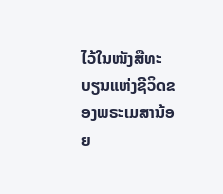ໄວ້ໃນໜັງສືທະບຽນແຫ່ງຊີວິດຂອງພຣະເມສານ້ອຍ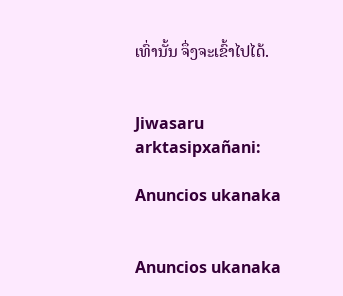ເທົ່ານັ້ນ ຈຶ່ງຈະເຂົ້າໄປໄດ້.


Jiwasaru arktasipxañani:

Anuncios ukanaka


Anuncios ukanaka